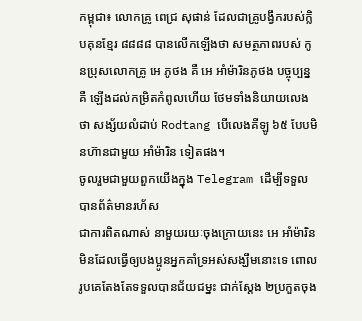កម្ពុជា៖ លោកគ្រូ ពេជ្រ សុផាន់ ដែលជាគ្រូបង្វឹករបស់ក្លិបគុនខ្មែរ ៨៨៨៨ បានលើកឡើងថា សមត្ថភាពរបស់ កូនប្រុសលោកគ្រូ អេ ភូថង គឺ អេ អាំម៉ារិនភូថង បច្ចុប្បន្ន គឺ ឡើងដល់កម្រិតកំពូលហើយ ថែមទាំងនិយាយលេងថា សង្ស័យលំដាប់ Rodtang បើលេងគីឡូ ៦៥ បែបមិនហ៊ានជាមួយ អាំម៉ារិន ទៀតផង។
ចូលរួមជាមួយពួកយើងក្នុង Telegram ដើម្បីទទួលបានព័ត៌មានរហ័ស
ជាការពិតណាស់ នាមួយរយៈចុងក្រោយនេះ អេ អាំម៉ារិន មិនដែលធ្វើឲ្យបងប្អូនអ្នកគាំទ្រអស់សង្ឃឹមនោះទេ ពោលរូបគេតែងតែទទួលបានជ័យជម្នះ ជាក់ស្តែង ២ប្រកួតចុង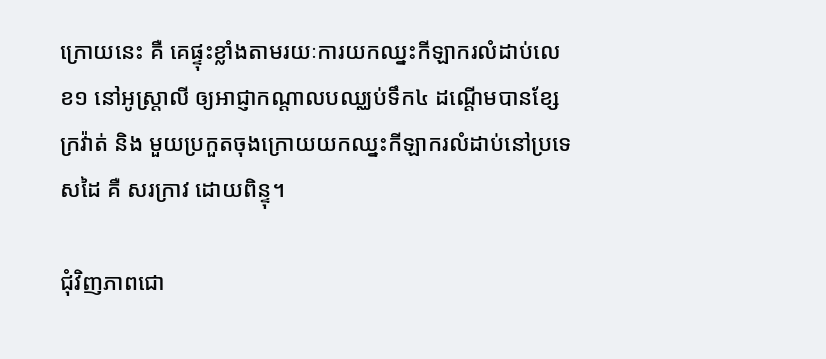ក្រោយនេះ គឺ គេផ្ទុះខ្លាំងតាមរយៈការយកឈ្នះកីឡាករលំដាប់លេខ១ នៅអូស្រ្តាលី ឲ្យអាជ្ញាកណ្តាលបឈ្ឈប់ទឹក៤ ដណ្តើមបានខ្សែក្រវ៉ាត់ និង មួយប្រកួតចុងក្រោយយកឈ្នះកីឡាករលំដាប់នៅប្រទេសដៃ គឺ សរក្រាវ ដោយពិន្ទុ។

ជុំវិញភាពជោ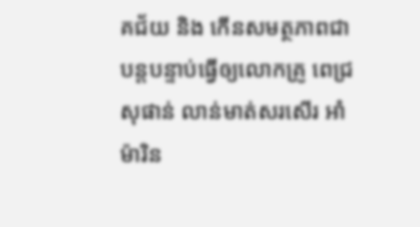គជ័យ និង កើនសមត្ថភាពជាបន្តបន្ទាប់ធ្វើឲ្យលោកគ្រូ ពេជ្រ សុផាន់ លាន់មាត់សរសើរ អាំម៉ារិន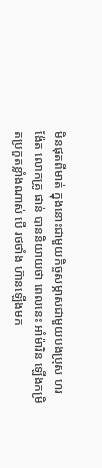មិនផុតពីមាត់ ក្នុងនោះជាមួយកិច្ចសម្ភាសជាមួយបងប្រុស ហរ ង៉ែត លោកគ្រូ ផាន់ បាននិយាយថា ពេលនេះ អាំម៉ារិន ឡើងកម្រិតប្រកួតខ្លាំងណាស់ បើ រថថាំង ហ៊ានឡើងមក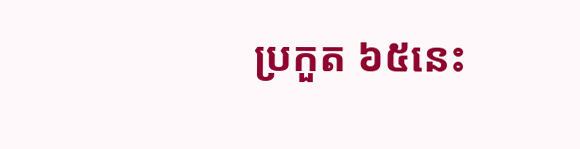ប្រកួត ៦៥នេះ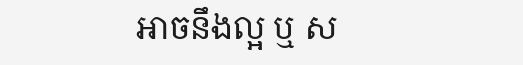អាចនឹងល្អ ឬ ស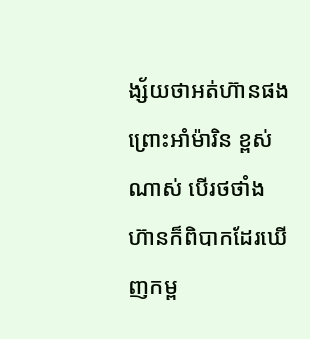ង្ស័យថាអត់ហ៊ានផង ព្រោះអាំម៉ារិន ខ្ពស់ណាស់ បើរថថាំង ហ៊ានក៏ពិបាកដែរឃើញកម្ព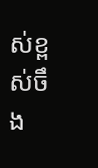ស់ខ្ពស់ចឹង